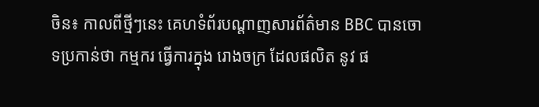ចិន៖ កាលពីថ្មីៗនេះ គេហទំព័របណ្តាញសារព័ត៌មាន BBC បានចោទប្រកាន់ថា កម្មករ ធ្វើការក្នុង រោងចក្រ ដែលផលិត នូវ ផ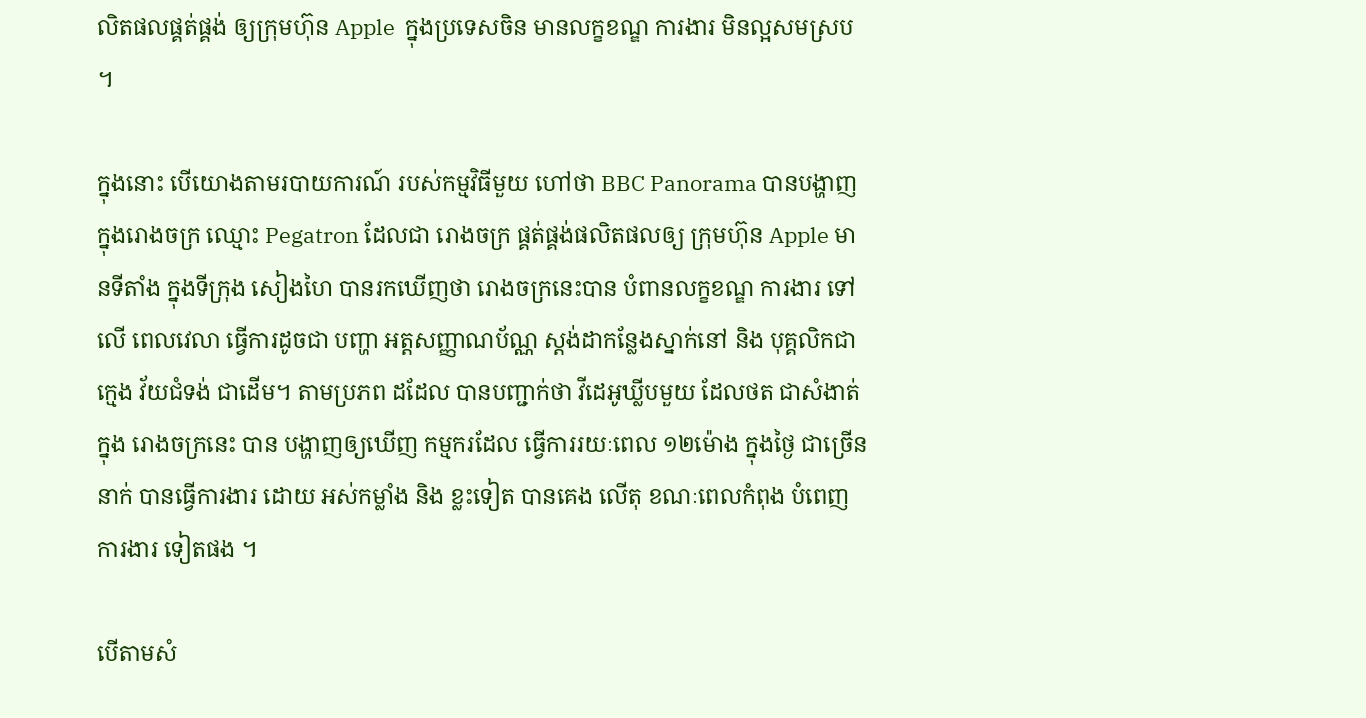លិតផលផ្គត់ផ្គង់ ឲ្យក្រុមហ៊ុន Apple  ក្នុងប្រទេសចិន មានលក្ខខណ្ឌ ការងារ មិនល្អសមស្រប ។

ក្នុងនោះ បើយោងតាមរបាយការណ៍ របស់កម្មវិធីមួយ ហៅថា BBC Panorama បានបង្ហាញ ក្នុងរោងចក្រ ឈ្មោះ Pegatron ដែលជា រោងចក្រ ផ្គត់ផ្គង់ផលិតផលឲ្យ ក្រុមហ៊ុន Apple មានទីតាំង ក្នុងទីក្រុង សៀងហៃ បានរកឃើញថា រោងចក្រនេះបាន បំពានលក្ខខណ្ឌ ការងារ ទៅលើ ពេលវេលា ធ្វើការដូចជា បញ្ហា អត្តសញ្ញាណប័ណ្ណ ស្តង់ដាកន្លែងស្នាក់នៅ និង បុគ្គលិកជាក្មេង វ័យជំទង់ ជាដើម។ តាមប្រភព ដដែល បានបញ្ជាក់ថា វីដេអូឃ្លីបមួយ ដែលថត ជាសំងាត់ក្នុង រោងចក្រនេះ បាន បង្ហាញឲ្យឃើញ កម្មករដែល ធ្វើការរយៈពេល ១២ម៉ោង ក្នុងថ្ងៃ ជាច្រើននាក់ បានធ្វើការងារ ដោយ អស់កម្លាំង និង ខ្លះទៀត បានគេង លើតុ ខណៈពេលកំពុង បំពេញការងារ ទៀតផង ។

បើតាមសំ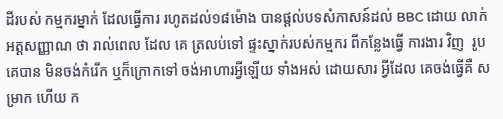ដីរបស់ កម្មករម្នាក់ ដែលធ្វើការ រហូតដល់១៨ម៉ោង បានផ្តល់បទសំភាសន៍ដល់ BBC ដោយ លាក់អត្តសញ្ញាណ ថា រាល់ពេល ដែល គេ ត្រលប់ទៅ ផ្ទះស្នាក់របស់កម្មករ ពីកន្លែងធ្វើ ការងារ វិញ  រូបគេបាន មិនចង់កំរើក ឬក៏ក្រោកទៅ ចង់អាហារអ្វីឡើយ ទាំងអស់ ដោយសារ អ្វីដែល គេចង់ធ្វើគឺ សម្រាក ហើយ ក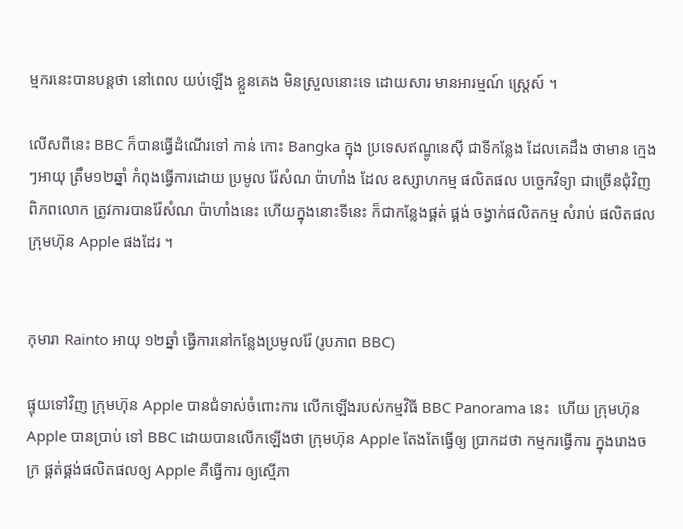ម្មករនេះបានបន្តថា នៅពេល យប់ឡើង ខ្លួនគេង មិនស្រួលនោះទេ ដោយសារ មានអារម្មណ៍ ស្ត្រេស៍ ។

លើសពីនេះ BBC ក៏បានធ្វើដំណើរទៅ កាន់ កោះ Bangka ក្នុង ប្រទេសឥណ្ឌូនេស៊ី ជាទីកន្លែង ដែលគេដឹង ថាមាន ក្មេងៗអាយុ ត្រឹម១២ឆ្នាំ កំពុងធ្វើការដោយ ប្រមូល រ៉ែសំណ ប៉ាហាំង ដែល ឧស្សាហកម្ម ផលិតផល បច្ចេកវិទ្យា ជាច្រើនជុំវិញ ពិភពលោក ត្រូវការបានរ៉ែសំណ ប៉ាហាំងនេះ ហើយក្នុងនោះទីនេះ ក៏ជាកន្លែងផ្គត់ ផ្គង់ ចង្វាក់ផលិតកម្ម សំរាប់ ផលិតផល ក្រុមហ៊ុន Apple ផងដែរ ។


កុមារា Rainto អាយុ ១២ឆ្នាំ ធ្វើការនៅកន្លែងប្រមូលរ៉ែ (រូបភាព BBC)

ផ្ទុយទៅវិញ ក្រុមហ៊ុន Apple បានជំទាស់ចំពោះការ លើកឡើងរបស់កម្មវិធី BBC Panorama នេះ  ហើយ ក្រុមហ៊ុន Apple បានប្រាប់ ទៅ BBC ដោយបានលើកឡើងថា ក្រុមហ៊ុន Apple តែងតែធ្វើឲ្យ ប្រាកដថា កម្មករធ្វើការ ក្នុងរោងចក្រ ផ្គត់ផ្គង់ផលិតផលឲ្យ Apple គឺធ្វើការ ឲ្យស្មើភា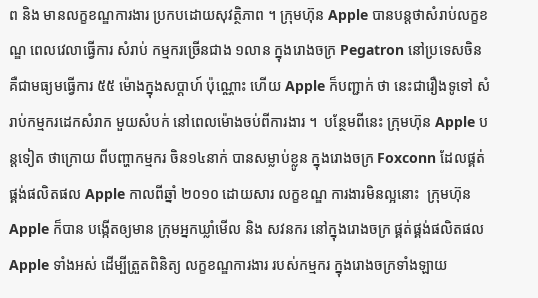ព និង មានលក្ខខណ្ឌការងារ ប្រកបដោយសុវត្ថិភាព ។ ក្រុមហ៊ុន Apple បានបន្តថាសំរាប់លក្ខខណ្ឌ ពេលវេលាធ្វើការ សំរាប់ កម្មករច្រើនជាង ១លាន ក្នុងរោងចក្រ Pegatron នៅប្រទេសចិន គឺជាមធ្យមធ្វើការ ៥៥ ម៉ោងក្នុងសប្តាហ៍ ប៉ុណ្ណោះ ហើយ Apple ក៏បញ្ជាក់ ថា នេះជារឿងទូទៅ សំរាប់កម្មករដេកសំរាក មួយសំបក់ នៅពេលម៉ោងចប់ពីការងារ ។  បន្ថែមពីនេះ ក្រុមហ៊ុន Apple បន្តទៀត ថាក្រោយ ពីបញ្ហាកម្មករ ចិន១៤នាក់ បានសម្លាប់ខ្លូន ក្នុងរោងចក្រ Foxconn ដែលផ្គត់ផ្គង់ផលិតផល Apple កាលពីឆ្នាំ ២០១០ ដោយសារ លក្ខខណ្ឌ ការងារមិនល្អនោះ  ក្រុមហ៊ុន Apple ក៏បាន បង្កើតឲ្យមាន ក្រុមអ្នកឃ្លាំមើល និង សវនករ នៅក្នុងរោងចក្រ ផ្គត់ផ្គង់ផលិតផល Apple ទាំងអស់ ដើម្បីត្រួតពិនិត្យ លក្ខខណ្ឌការងារ របស់កម្មករ ក្នុងរោងចក្រទាំងឡាយ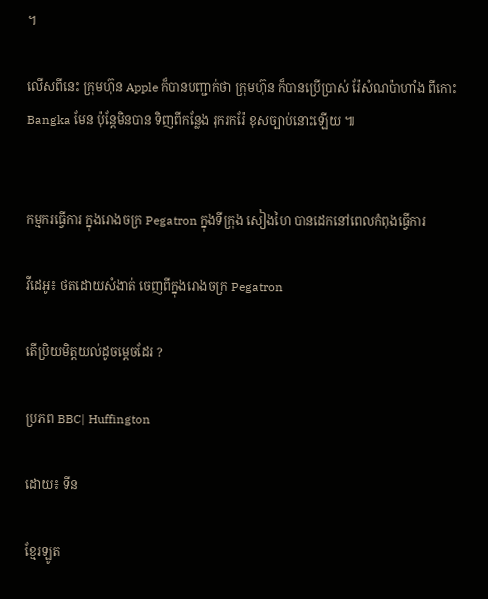។

លើសពីនេះ ក្រុមហ៊ុន Apple ក៏បានបញ្ជាក់ថា ក្រុមហ៊ុន ក៏បានប្រើប្រាស់ រ៉ែសំណប៉ាហាំង ពីកោះ Bangka មែន ប៉ុន្តែមិនបាន ទិញពីកន្លែង រុករករ៉ែ ខុសច្បាប់នោះឡើយ ៕


កម្មករធ្វើការ ក្នុងរោងចក្រ Pegatron ក្នុងទីក្រុង សៀងហៃ បានដេកនៅពេលកំពុងធ្វើការ

វីដេអូ៖ ថតដោយសំងាត់ ចេញពីក្នុងរោងចក្រ Pegatron

តើប្រិយមិត្តយល់ដូចម្តេចដែរ ?

ប្រភព BBC| Huffington

ដោយ៖ ទីន

ខ្មែរឡូត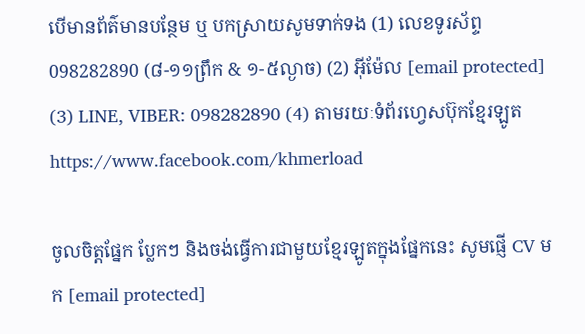បើមានព័ត៌មានបន្ថែម ឬ បកស្រាយសូមទាក់ទង (1) លេខទូរស័ព្ទ 098282890 (៨-១១ព្រឹក & ១-៥ល្ងាច) (2) អ៊ីម៉ែល [email protected] (3) LINE, VIBER: 098282890 (4) តាមរយៈទំព័រហ្វេសប៊ុកខ្មែរឡូត https://www.facebook.com/khmerload

ចូលចិត្តផ្នែក ប្លែកៗ និងចង់ធ្វើការជាមួយខ្មែរឡូតក្នុងផ្នែកនេះ សូមផ្ញើ CV មក [email protected]